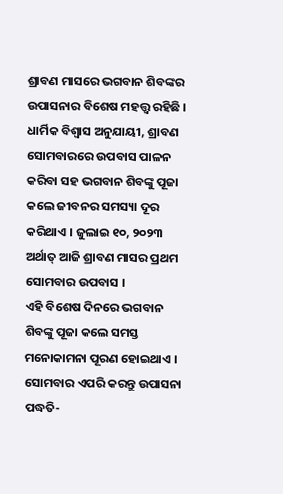ଶ୍ରାବଣ ମାସରେ ଭଗବାନ ଶିବଙ୍କର ଉପାସନାର ବିଶେଷ ମହତ୍ତ୍ୱ ରହିଛି । ଧାର୍ମିକ ବିଶ୍ୱାସ ଅନୁଯାୟୀ, ଶ୍ରାବଣ ସୋମବାରରେ ଉପବାସ ପାଳନ କରିବା ସହ ଭଗବାନ ଶିବଙ୍କୁ ପୂଜା କଲେ ଜୀବନର ସମସ୍ୟା ଦୂର କରିଥାଏ । ଜୁଲାଇ ୧୦, ୨୦୨୩ ଅର୍ଥାତ୍ ଆଜି ଶ୍ରାବଣ ମାସର ପ୍ରଥମ ସୋମବାର ଉପବାସ ।
ଏହି ବିଶେଷ ଦିନରେ ଭଗବାନ ଶିବଙ୍କୁ ପୂଜା କଲେ ସମସ୍ତ ମନୋକାମନା ପୂରଣ ହୋଇଥାଏ ।
ସୋମବାର ଏପରି କରନ୍ତୁ ଉପାସନା ପଦ୍ଧତି-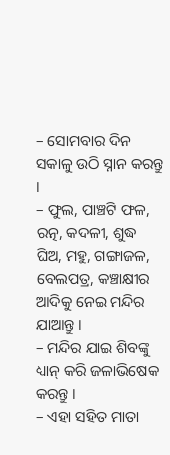– ସୋମବାର ଦିନ ସକାଳୁ ଉଠି ସ୍ନାନ କରନ୍ତୁ ।
– ଫୁଲ, ପାଞ୍ଚଟି ଫଳ, ରତ୍ନ, କଦଳୀ, ଶୁଦ୍ଧ ଘିଅ, ମହୁ, ଗଙ୍ଗାଜଳ, ବେଲପତ୍ର, କଞ୍ଚାକ୍ଷୀର ଆଦିକୁ ନେଇ ମନ୍ଦିର ଯାଆନ୍ତୁ ।
– ମନ୍ଦିର ଯାଇ ଶିବଙ୍କୁ ଧ୍ୟାନ୍ କରି ଜଳାଭିଷେକ କରନ୍ତୁ ।
– ଏହା ସହିତ ମାତା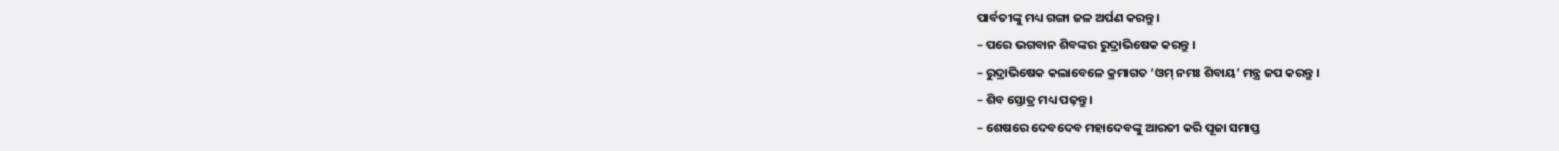ପାର୍ବତୀଙ୍କୁ ମଧ୍ୟ ଗଙ୍ଗା ଜଳ ଅର୍ପଣ କରନ୍ତୁ ।
– ପରେ ଭଗବାନ ଶିବଙ୍କର ରୁଦ୍ରାଭିଷେକ କରନ୍ତୁ ।
– ରୁଦ୍ରାଭିଷେକ କଲାବେଳେ କ୍ରମାଗତ ‘ଓମ୍ ନମଃ ଶିବାୟ’ ମନ୍ତ୍ର ଜପ କରନ୍ତୁ ।
– ଶିବ ସ୍ତୋତ୍ର ମଧ୍ୟ ପଢ଼ନ୍ତୁ ।
– ଶେଷରେ ଦେବଦେବ ମହାଦେବଙ୍କୁ ଆରତୀ କରି ପୂଜା ସମାପ୍ତ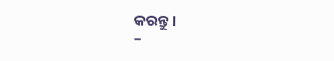କରନ୍ତୁ ।
–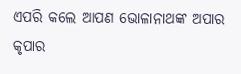ଏପରି କଲେ ଆପଣ ଭୋଳାନାଥଙ୍କ ଅପାର କୃପାର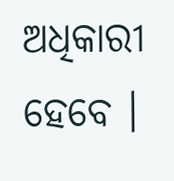ଅଧିକାରୀ ହେବେ ।